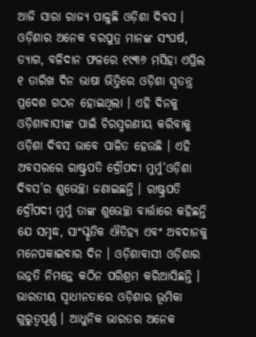ଆଜି ସାରା ରାଜ୍ୟ ପାଳୁଛି ଓଡ଼ିଶା ଦିବସ । ଓଡ଼ିଶାର ଅନେକ ବରପୁତ୍ର ମାନଙ୍କ ସଂଘର୍ଷ, ତ୍ୟାଗ, ବଳିଦାନ ଫଳରେ ୧୯୩୬ ମସିହା ଏପ୍ରିଲ ୧ ତାରିଖ ଦିନ ଭାଷା ଭିତ୍ତିରେ ଓଡ଼ିଶା ସ୍ବତନ୍ତ୍ର ପ୍ରଦେଶ ଗଠନ ହୋଇଥିଲା । ଏହି ଦିନକୁ ଓଡ଼ିଶାବାସୀଙ୍କ ପାଇଁ ଚିରସ୍ମରଣୀୟ କରିବାକୁ ଓଡ଼ିଶା ଦିବସ ଭାବେ ପାଳିତ ହେଉଛି । ଏହି ଅବସରରେ ରାଷ୍ଟ୍ରପତି ଦ୍ରୌପଦୀ ମୁର୍ମୁ‘ଓଡ଼ିଶା ଦିବସ’ର ଶୁଭେଚ୍ଛା ଜଣାଇଛନ୍ତି । ରାଷ୍ଟ୍ରପତି ଦ୍ରୌପଦୀ ମୁର୍ମୁ ତାଙ୍କ ଶୁଭେଚ୍ଛା ବାର୍ତ୍ତାରେ କହିଛନ୍ତି ଯେ ସମୃଦ୍ଧ, ସାଂସ୍କୃତିକ ଐତିହ୍ୟ ଏବଂ ଅବଦାନକୁ ମନେପକାଇବାର ଦିନ । ଓଡ଼ିଶାବାସୀ ଓଡ଼ିଶାର ଉନ୍ନତି ନିମନ୍ତେ କଠିନ ପରିଶ୍ରମ କରିଆସିଛନ୍ତି । ଭାରତୀୟ ସ୍ୱାଧୀନତାରେ ଓଡ଼ିଶାର ଭୂମିକା ଗୁରୁତ୍ୱପୂର୍ଣ୍ଣ । ଆଧୁନିକ ଭାରତର ଅନେକ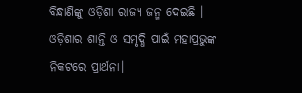ବିନ୍ଧାଣିଙ୍କୁ ଓଡ଼ିଶା ରାଜ୍ୟ ଜନ୍ମ ଦେଇଛି । ଓଡ଼ିଶାର ଶାନ୍ତି ଓ ସମୃଦ୍ଧି ପାଇଁ ମହାପ୍ରଭୁଙ୍କ ନିକଟରେ ପ୍ରାର୍ଥନା।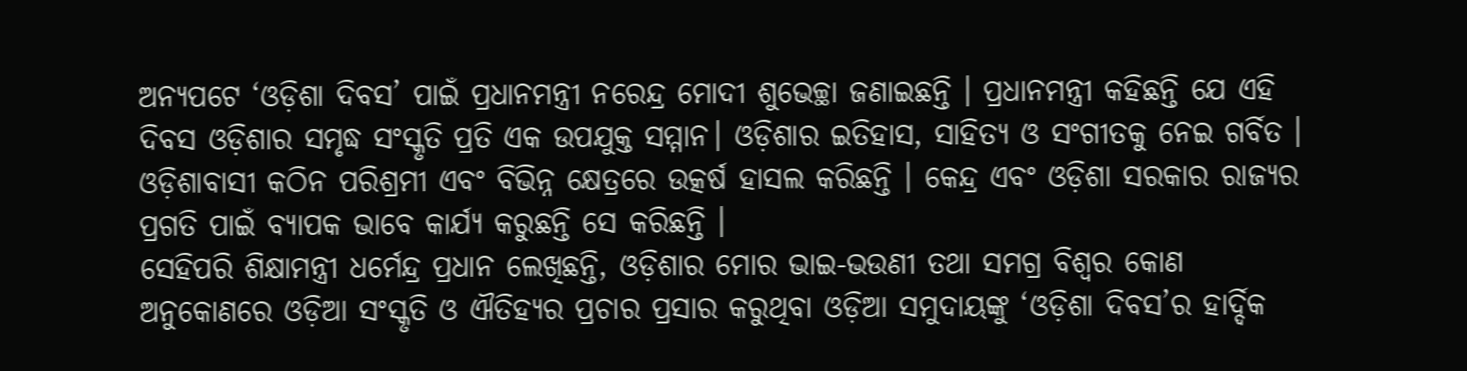ଅନ୍ୟପଟେ ‘ଓଡ଼ିଶା ଦିବସ’ ପାଇଁ ପ୍ରଧାନମନ୍ତ୍ରୀ ନରେନ୍ଦ୍ର ମୋଦୀ ଶୁଭେଚ୍ଛା ଜଣାଇଛନ୍ତି । ପ୍ରଧାନମନ୍ତ୍ରୀ କହିଛନ୍ତି ଯେ ଏହି ଦିବସ ଓଡ଼ିଶାର ସମୃଦ୍ଧ ସଂସ୍କୃତି ପ୍ରତି ଏକ ଉପଯୁକ୍ତ ସମ୍ମାନ। ଓଡ଼ିଶାର ଇତିହାସ, ସାହିତ୍ୟ ଓ ସଂଗୀତକୁ ନେଇ ଗର୍ବିତ । ଓଡ଼ିଶାବାସୀ କଠିନ ପରିଶ୍ରମୀ ଏବଂ ବିଭିନ୍ନ କ୍ଷେତ୍ରରେ ଉତ୍କର୍ଷ ହାସଲ କରିଛନ୍ତି । କେନ୍ଦ୍ର ଏବଂ ଓଡ଼ିଶା ସରକାର ରାଜ୍ୟର ପ୍ରଗତି ପାଇଁ ବ୍ୟାପକ ଭାବେ କାର୍ଯ୍ୟ କରୁଛନ୍ତି ସେ କରିଛନ୍ତି ।
ସେହିପରି ଶିକ୍ଷାମନ୍ତ୍ରୀ ଧର୍ମେନ୍ଦ୍ର ପ୍ରଧାନ ଲେଖିଛନ୍ତି, ଓଡ଼ିଶାର ମୋର ଭାଇ-ଭଉଣୀ ତଥା ସମଗ୍ର ବିଶ୍ୱର କୋଣ ଅନୁକୋଣରେ ଓଡ଼ିଆ ସଂସ୍କୃତି ଓ ଐତିହ୍ୟର ପ୍ରଚାର ପ୍ରସାର କରୁଥିବା ଓଡ଼ିଆ ସମୁଦାୟଙ୍କୁ ‘ଓଡ଼ିଶା ଦିବସ’ର ହାର୍ଦ୍ଦିକ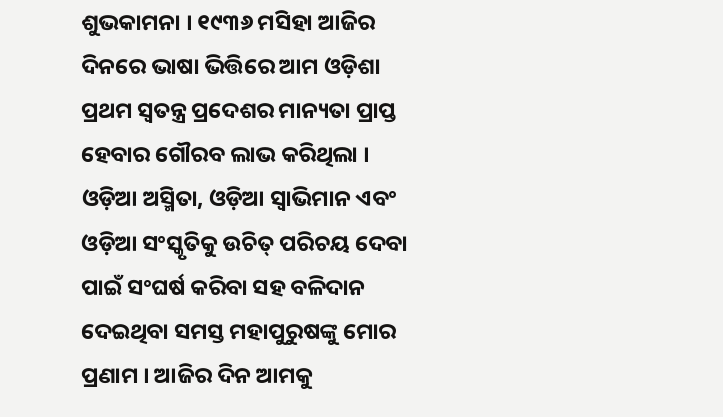ଶୁଭକାମନା । ୧୯୩୬ ମସିହା ଆଜିର ଦିନରେ ଭାଷା ଭିତ୍ତିରେ ଆମ ଓଡ଼ିଶା ପ୍ରଥମ ସ୍ୱତନ୍ତ୍ର ପ୍ରଦେଶର ମାନ୍ୟତା ପ୍ରାପ୍ତ ହେବାର ଗୌରବ ଲାଭ କରିଥିଲା । ଓଡ଼ିଆ ଅସ୍ମିତା, ଓଡ଼ିଆ ସ୍ୱାଭିମାନ ଏବଂ ଓଡ଼ିଆ ସଂସ୍କୃତିକୁ ଉଚିତ୍ ପରିଚୟ ଦେବା ପାଇଁ ସଂଘର୍ଷ କରିବା ସହ ବଳିଦାନ ଦେଇଥିବା ସମସ୍ତ ମହାପୁରୁଷଙ୍କୁ ମୋର ପ୍ରଣାମ । ଆଜିର ଦିନ ଆମକୁ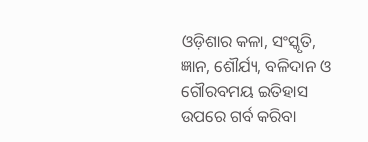ଓଡ଼ିଶାର କଳା, ସଂସ୍କୃତି, ଜ୍ଞାନ, ଶୌର୍ଯ୍ୟ, ବଳିଦାନ ଓ ଗୌରବମୟ ଇତିହାସ ଉପରେ ଗର୍ବ କରିବା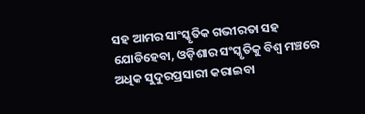ସହ ଆମର ସାଂସ୍କୃତିକ ଗଭୀରତା ସହ ଯୋଡିହେବା, ଓଡ଼ିଶାର ସଂସ୍କୃତିକୁ ବିଶ୍ୱ ମଞ୍ଚରେ ଅଧିକ ସୁଦୁରପ୍ରସାରୀ କରାଇବା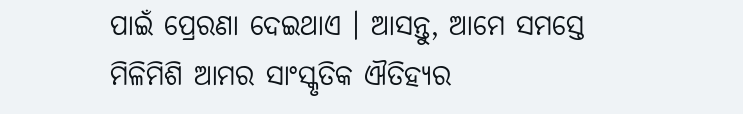ପାଇଁ ପ୍ରେରଣା ଦେଇଥାଏ । ଆସନ୍ତୁ, ଆମେ ସମସ୍ତେ ମିଳିମିଶି ଆମର ସାଂସ୍କୃତିକ ଐତିହ୍ୟର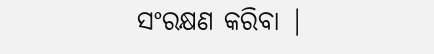ସଂରକ୍ଷଣ କରିବା |